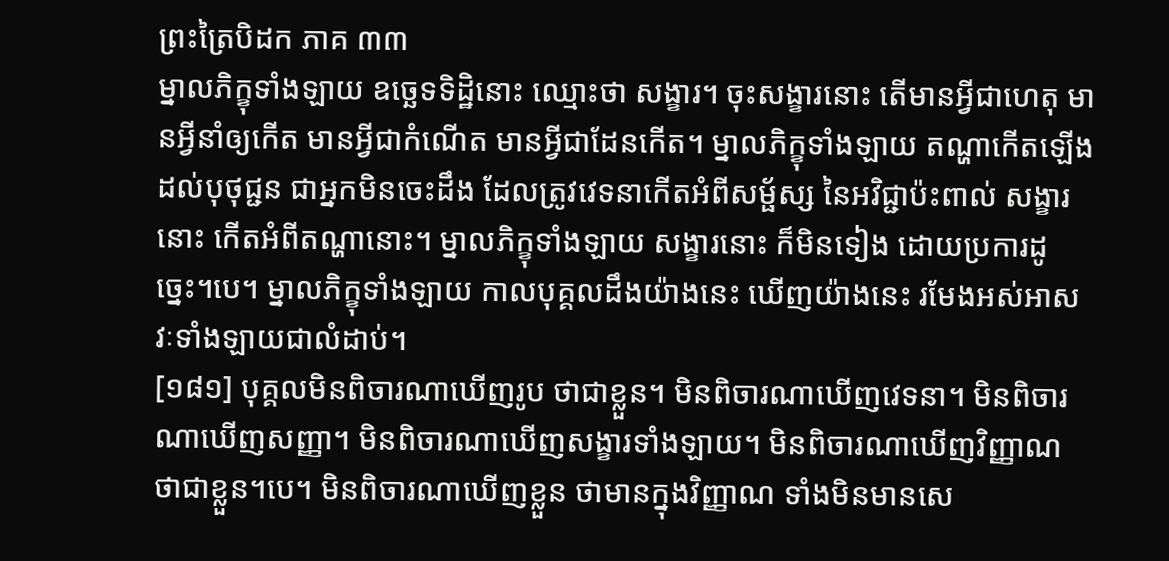ព្រះត្រៃបិដក ភាគ ៣៣
ម្នាលភិក្ខុទាំងឡាយ ឧច្ឆេទទិដ្ឋិនោះ ឈ្មោះថា សង្ខារ។ ចុះសង្ខារនោះ តើមានអ្វីជាហេតុ មានអ្វីនាំឲ្យកើត មានអ្វីជាកំណើត មានអ្វីជាដែនកើត។ ម្នាលភិក្ខុទាំងឡាយ តណ្ហាកើតឡើងដល់បុថុជ្ជន ជាអ្នកមិនចេះដឹង ដែលត្រូវវេទនាកើតអំពីសម្ផ័ស្ស នៃអវិជ្ជាប៉ះពាល់ សង្ខារនោះ កើតអំពីតណ្ហានោះ។ ម្នាលភិក្ខុទាំងឡាយ សង្ខារនោះ ក៏មិនទៀង ដោយប្រការដូច្នេះ។បេ។ ម្នាលភិក្ខុទាំងឡាយ កាលបុគ្គលដឹងយ៉ាងនេះ ឃើញយ៉ាងនេះ រមែងអស់អាសវៈទាំងឡាយជាលំដាប់។
[១៨១] បុគ្គលមិនពិចារណាឃើញរូប ថាជាខ្លួន។ មិនពិចារណាឃើញវេទនា។ មិនពិចារណាឃើញសញ្ញា។ មិនពិចារណាឃើញសង្ខារទាំងឡាយ។ មិនពិចារណាឃើញវិញ្ញាណ ថាជាខ្លួន។បេ។ មិនពិចារណាឃើញខ្លួន ថាមានក្នុងវិញ្ញាណ ទាំងមិនមានសេ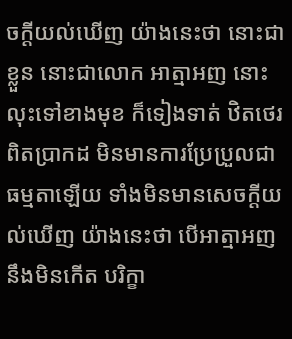ចក្តីយល់ឃើញ យ៉ាងនេះថា នោះជាខ្លួន នោះជាលោក អាត្មាអញ នោះ លុះទៅខាងមុខ ក៏ទៀងទាត់ ឋិតថេរ ពិតប្រាកដ មិនមានការប្រែប្រួលជាធម្មតាឡើយ ទាំងមិនមានសេចក្តីយល់ឃើញ យ៉ាងនេះថា បើអាត្មាអញ នឹងមិនកើត បរិក្ខា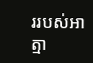ររបស់អាត្មា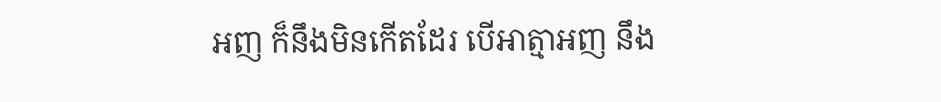អញ ក៏នឹងមិនកើតដែរ បើអាត្មាអញ នឹង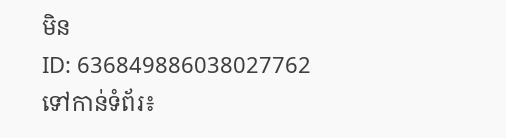មិន
ID: 636849886038027762
ទៅកាន់ទំព័រ៖